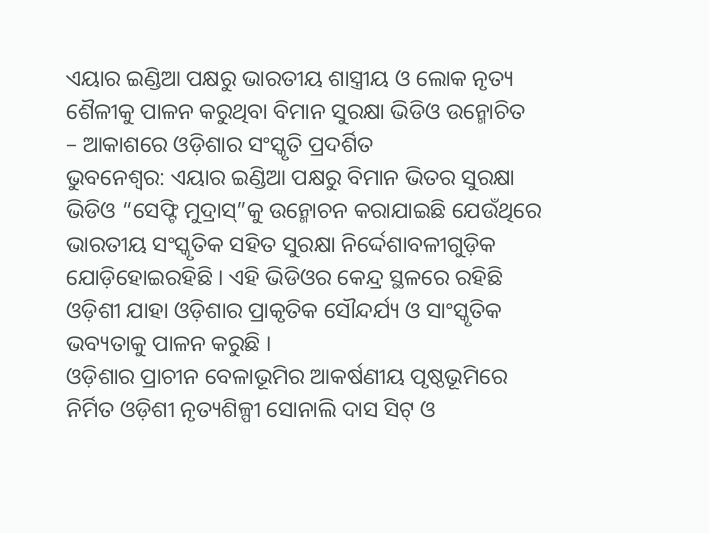ଏୟାର ଇଣ୍ଡିଆ ପକ୍ଷରୁ ଭାରତୀୟ ଶାସ୍ତ୍ରୀୟ ଓ ଲୋକ ନୃତ୍ୟ ଶୈଳୀକୁ ପାଳନ କରୁଥିବା ବିମାନ ସୁରକ୍ଷା ଭିଡିଓ ଉନ୍ମୋଚିତ
– ଆକାଶରେ ଓଡ଼ିଶାର ସଂସ୍କୃତି ପ୍ରଦର୍ଶିତ
ଭୁବନେଶ୍ୱର: ଏୟାର ଇଣ୍ଡିଆ ପକ୍ଷରୁ ବିମାନ ଭିତର ସୁରକ୍ଷା ଭିଡିଓ “ସେଫ୍ଟି ମୁଦ୍ରାସ୍”କୁ ଉନ୍ମୋଚନ କରାଯାଇଛି ଯେଉଁଥିରେ ଭାରତୀୟ ସଂସ୍କୃତିକ ସହିତ ସୁରକ୍ଷା ନିର୍ଦ୍ଦେଶାବଳୀଗୁଡ଼ିକ ଯୋଡ଼ିହୋଇରହିଛି । ଏହି ଭିଡିଓର କେନ୍ଦ୍ର ସ୍ଥଳରେ ରହିଛି ଓଡ଼ିଶୀ ଯାହା ଓଡ଼ିଶାର ପ୍ରାକୃତିକ ସୌନ୍ଦର୍ଯ୍ୟ ଓ ସାଂସ୍କୃତିକ ଭବ୍ୟତାକୁ ପାଳନ କରୁଛି ।
ଓଡ଼ିଶାର ପ୍ରାଚୀନ ବେଳାଭୂମିର ଆକର୍ଷଣୀୟ ପୃଷ୍ଠଭୂମିରେ ନିର୍ମିତ ଓଡ଼ିଶୀ ନୃତ୍ୟଶିଳ୍ପୀ ସୋନାଲି ଦାସ ସିଟ୍ ଓ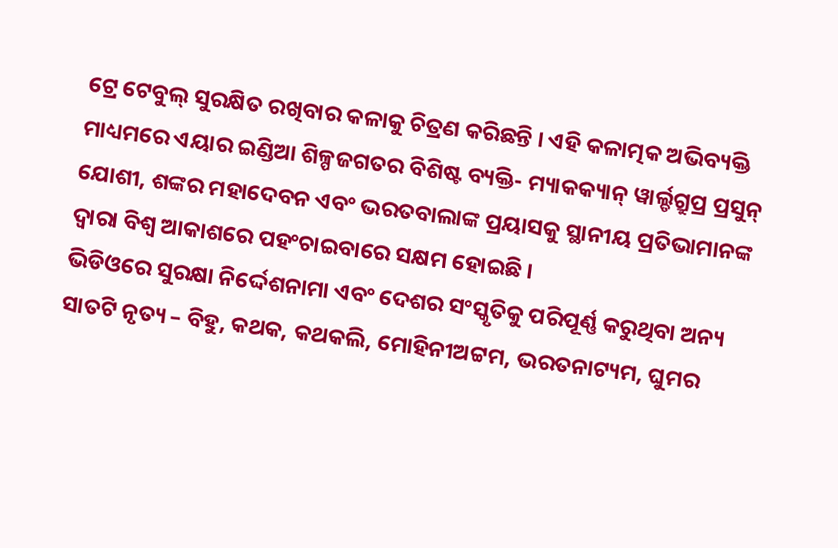ଟ୍ରେ ଟେବୁଲ୍ ସୁରକ୍ଷିତ ରଖିବାର କଳାକୁ ଚିତ୍ରଣ କରିଛନ୍ତି । ଏହି କଳାତ୍ମକ ଅଭିବ୍ୟକ୍ତି ମାଧ୍ୟମରେ ଏୟାର ଇଣ୍ଡିଆ ଶିଳ୍ପଜଗତର ବିଶିଷ୍ଟ ବ୍ୟକ୍ତି- ମ୍ୟାକକ୍ୟାନ୍ ୱାର୍ଲ୍ଡଗ୍ରୁପ୍ର ପ୍ରସୁନ୍ ଯୋଶୀ, ଶଙ୍କର ମହାଦେବନ ଏବଂ ଭରତବାଲାଙ୍କ ପ୍ରୟାସକୁ ସ୍ଥାନୀୟ ପ୍ରତିଭାମାନଙ୍କ ଦ୍ୱାରା ବିଶ୍ୱ ଆକାଶରେ ପହଂଚାଇବାରେ ସକ୍ଷମ ହୋଇଛି ।
ଭିଡିଓରେ ସୁରକ୍ଷା ନିର୍ଦ୍ଦେଶନାମା ଏବଂ ଦେଶର ସଂସ୍କୃତିକୁ ପରିପୂର୍ଣ୍ଣ କରୁଥିବା ଅନ୍ୟ ସାତଟି ନୃତ୍ୟ – ବିହୁ, କଥକ, କଥକଲି, ମୋହିନୀଅଟ୍ଟମ, ଭରତନାଟ୍ୟମ, ଘୁମର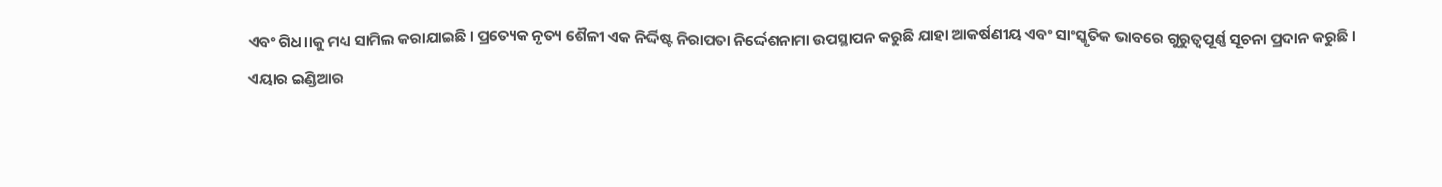ଏବଂ ଗିଧ।।କୁ ମଧ୍ୟ ସାମିଲ କରାଯାଇଛି । ପ୍ରତ୍ୟେକ ନୃତ୍ୟ ଶୈଳୀ ଏକ ନିର୍ଦ୍ଦିଷ୍ଟ ନିରାପତା ନିର୍ଦ୍ଦେଶନାମା ଉପସ୍ଥାପନ କରୁଛି ଯାହା ଆକର୍ଷଣୀୟ ଏବଂ ସାଂସ୍କୃତିକ ଭାବରେ ଗୁରୁତ୍ୱପୂର୍ଣ୍ଣ ସୂଚନା ପ୍ରଦାନ କରୁଛି ।
ଏୟାର ଇଣ୍ଡିଆର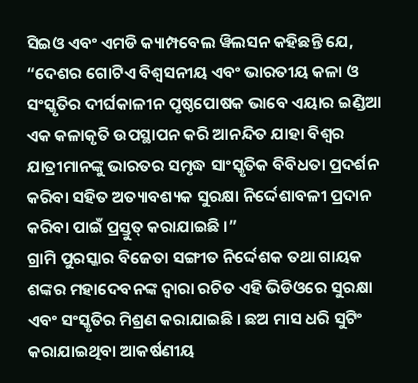ସିଇଓ ଏବଂ ଏମଡି କ୍ୟାମ୍ପବେଲ ୱିଲସନ କହିଛନ୍ତି ଯେ, “ଦେଶର ଗୋଟିଏ ବିଶ୍ୱସନୀୟ ଏବଂ ଭାରତୀୟ କଳା ଓ ସଂସ୍କୃତିର ଦୀର୍ଘକାଳୀନ ପୃଷ୍ଠପୋଷକ ଭାବେ ଏୟାର ଇଣ୍ଡିଆ ଏକ କଳାକୃତି ଉପସ୍ଥାପନ କରି ଆନନ୍ଦିତ ଯାହା ବିଶ୍ୱର ଯାତ୍ରୀମାନଙ୍କୁ ଭାରତର ସମୃଦ୍ଧ ସାଂସ୍କୃତିକ ବିବିଧତା ପ୍ରଦର୍ଶନ କରିବା ସହିତ ଅତ୍ୟାବଶ୍ୟକ ସୁରକ୍ଷା ନିର୍ଦ୍ଦେଶାବଳୀ ପ୍ରଦାନ କରିବା ପାଇଁ ପ୍ରସ୍ତୁତ୍ କରାଯାଇଛି ।”
ଗ୍ରାମି ପୁରସ୍କାର ବିଜେତା ସଙ୍ଗୀତ ନିର୍ଦ୍ଦେଶକ ତଥା ଗାୟକ ଶଙ୍କର ମହାଦେବନଙ୍କ ଦ୍ୱାରା ରଚିତ ଏହି ଭିଡିଓରେ ସୁରକ୍ଷା ଏବଂ ସଂସ୍କୃତିର ମିଶ୍ରଣ କରାଯାଇଛି । ଛଅ ମାସ ଧରି ସୁଟିଂ କରାଯାଇଥିବା ଆକର୍ଷଣୀୟ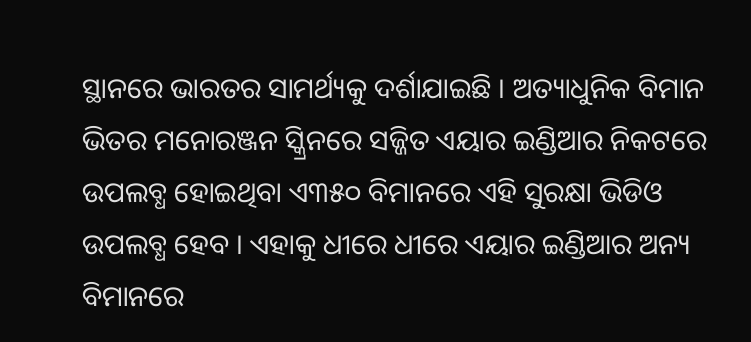ସ୍ଥାନରେ ଭାରତର ସାମର୍ଥ୍ୟକୁ ଦର୍ଶାଯାଇଛି । ଅତ୍ୟାଧୁନିକ ବିମାନ ଭିତର ମନୋରଞ୍ଜନ ସ୍କ୍ରିନରେ ସଜ୍ଜିତ ଏୟାର ଇଣ୍ଡିଆର ନିକଟରେ ଉପଲବ୍ଧ ହୋଇଥିବା ଏ୩୫୦ ବିମାନରେ ଏହି ସୁରକ୍ଷା ଭିଡିଓ ଉପଲବ୍ଧ ହେବ । ଏହାକୁ ଧୀରେ ଧୀରେ ଏୟାର ଇଣ୍ଡିଆର ଅନ୍ୟ ବିମାନରେ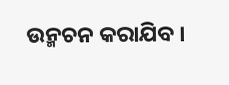ଉନ୍ମଚନ କରାଯିବ ।